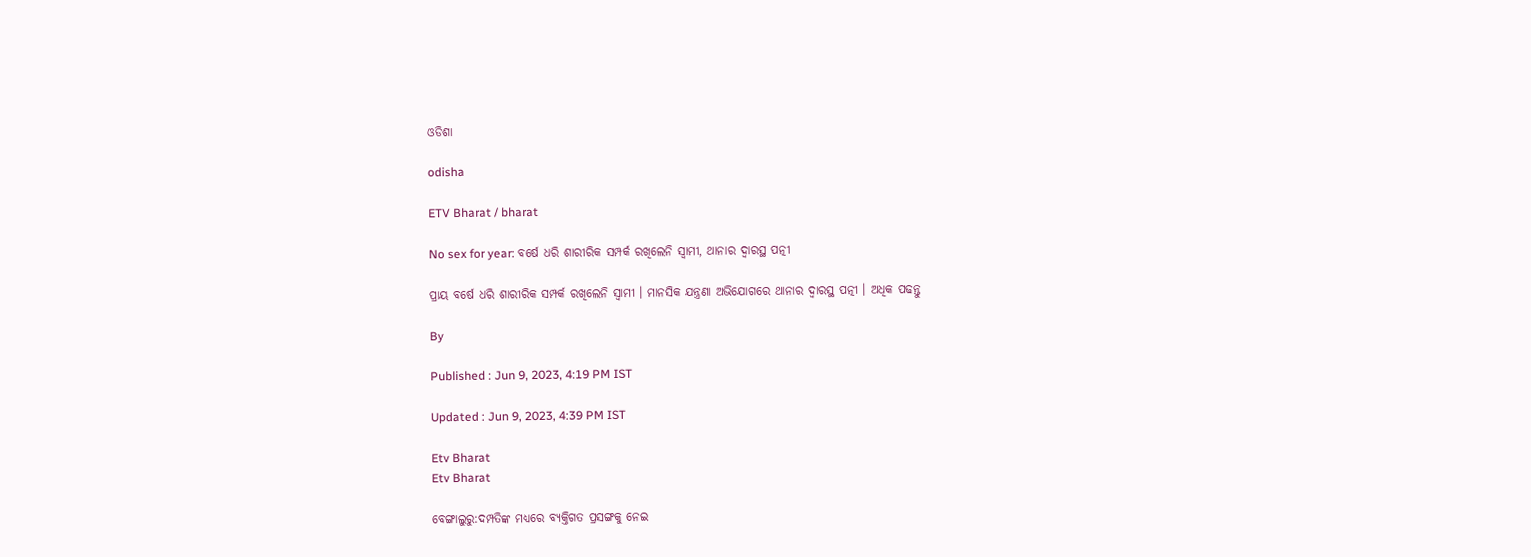ଓଡିଶା

odisha

ETV Bharat / bharat

No sex for year: ବର୍ଷେ ଧରି ଶାରୀରିକ ସମ୍ପର୍କ ରଖିଲେନି ସ୍ବାମୀ, ଥାନାର ଦ୍ବାରସ୍ଥ ପତ୍ନୀ

ପ୍ରାୟ ବର୍ଷେ ଧରି ଶାରୀରିକ ସମ୍ପର୍କ ରଖିଲେନି ସ୍ବାମୀ । ମାନସିକ ଯନ୍ତ୍ରଣା ଅଭିଯୋଗରେ ଥାନାର ଦ୍ବାରସ୍ଥ ପତ୍ନୀ । ଅଧିକ ପଢନ୍ତୁ

By

Published : Jun 9, 2023, 4:19 PM IST

Updated : Jun 9, 2023, 4:39 PM IST

Etv Bharat
Etv Bharat

ବେଙ୍ଗାଲୁରୁ:ଦମ୍ପତିଙ୍କ ମଧ୍ୟରେ ବ୍ୟକ୍ତିଗତ ପ୍ରସଙ୍ଗକୁ ନେଇ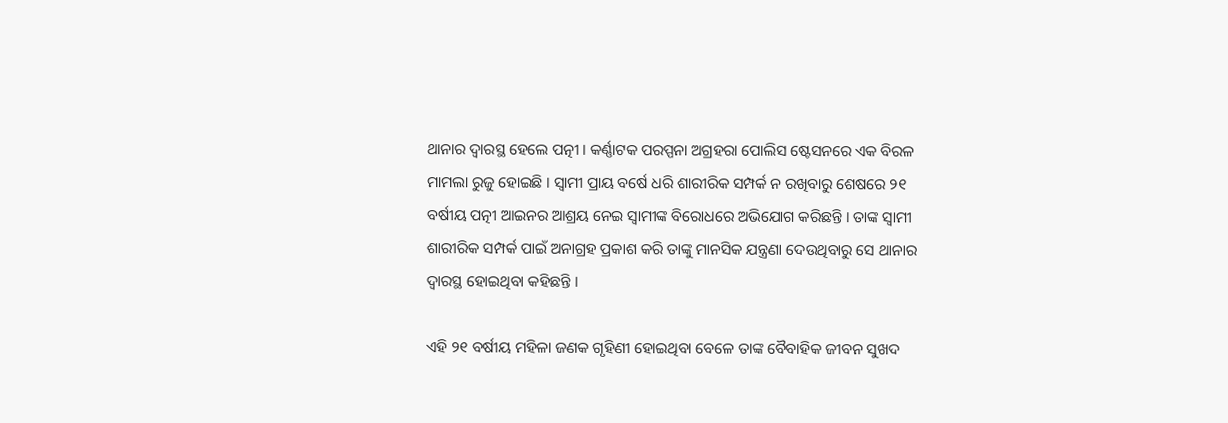ଥାନାର ଦ୍ବାରସ୍ଥ ହେଲେ ପତ୍ନୀ । କର୍ଣ୍ଣାଟକ ପରପ୍ପନା ଅଗ୍ରହରା ପୋଲିସ ଷ୍ଟେସନରେ ଏକ ବିରଳ ମାମଲା ରୁଜୁ ହୋଇଛି । ସ୍ବାମୀ ପ୍ରାୟ ବର୍ଷେ ଧରି ଶାରୀରିକ ସମ୍ପର୍କ ନ ରଖିବାରୁ ଶେଷରେ ୨୧ ବର୍ଷୀୟ ପତ୍ନୀ ଆଇନର ଆଶ୍ରୟ ନେଇ ସ୍ବାମୀଙ୍କ ବିରୋଧରେ ଅଭିଯୋଗ କରିଛନ୍ତି । ତାଙ୍କ ସ୍ବାମୀ ଶାରୀରିକ ସମ୍ପର୍କ ପାଇଁ ଅନାଗ୍ରହ ପ୍ରକାଶ କରି ତାଙ୍କୁ ମାନସିକ ଯନ୍ତ୍ରଣା ଦେଉଥିବାରୁ ସେ ଥାନାର ଦ୍ବାରସ୍ଥ ହୋଇଥିବା କହିଛନ୍ତି ।

ଏହି ୨୧ ବର୍ଷୀୟ ମହିଳା ଜଣକ ଗୃହିଣୀ ହୋଇଥିବା ବେଳେ ତାଙ୍କ ବୈବାହିକ ଜୀବନ ସୁଖଦ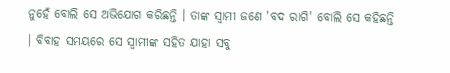ନୁହେଁ ବୋଲି ସେ ଅଭିଯୋଗ କରିଛନ୍ତି । ତାଙ୍କ ସ୍ବାମୀ ଜଣେ 'ବଦ ରାଗି' ବୋଲି ସେ କହିଛନ୍ତି । ବିବାହ ସମୟରେ ସେ ସ୍ବାମୀଙ୍କ ସହିତ ଯାହା ସବୁ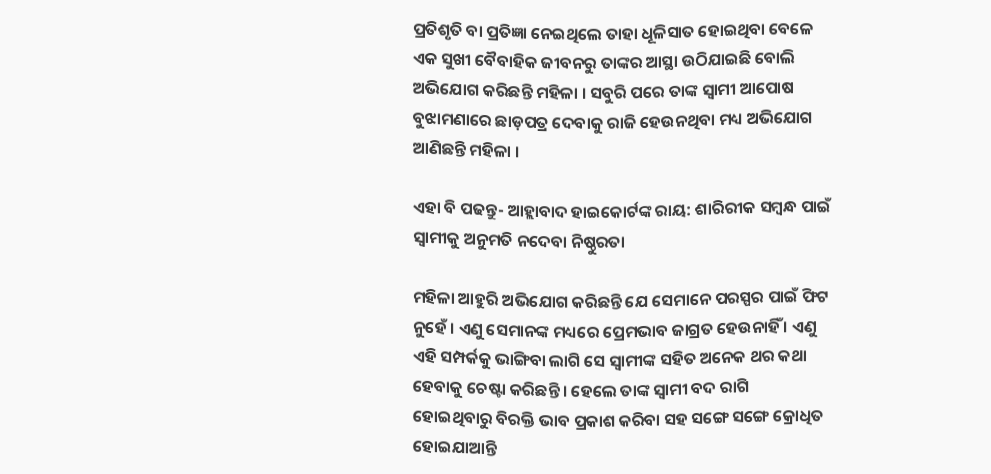ପ୍ରତିଶୃତି ବା ପ୍ରତିଜ୍ଞା ନେଇଥିଲେ ତାହା ଧୂଳିସାତ ହୋଇଥିବା ବେଳେ ଏକ ସୁଖୀ ବୈବାହିକ ଜୀବନରୁ ତାଙ୍କର ଆସ୍ଥା ଉଠିଯାଇଛି ବୋଲି ଅଭିଯୋଗ କରିଛନ୍ତି ମହିଳା । ସବୁରି ପରେ ତାଙ୍କ ସ୍ୱାମୀ ଆପୋଷ ବୁଝାମଣାରେ ଛାଡ଼ପତ୍ର ଦେବାକୁ ରାଜି ହେଉନଥିବା ମଧ୍ୟ ଅଭିଯୋଗ ଆଣିଛନ୍ତି ମହିଳା ।

ଏହା ବି ପଢନ୍ତୁ- ଆହ୍ଲାବାଦ ହାଇକୋର୍ଟଙ୍କ ରାୟ: ଶାରିରୀକ ସମ୍ବନ୍ଧ ପାଇଁ ସ୍ବାମୀକୁ ଅନୁମତି ନଦେବା ନିଷ୍ଠୁରତା

ମହିଳା ଆହୁରି ଅଭିଯୋଗ କରିଛନ୍ତି ଯେ ସେମାନେ ପରସ୍ପର ପାଇଁ ଫିଟ ନୁହେଁ । ଏଣୁ ସେମାନଙ୍କ ମଧ୍ୟରେ ପ୍ରେମଭାବ ଜାଗ୍ରତ ହେଉନାହିଁ । ଏଣୁ ଏହି ସମ୍ପର୍କକୁ ଭାଙ୍ଗିବା ଲାଗି ସେ ସ୍ବାମୀଙ୍କ ସହିତ ଅନେକ ଥର କଥା ହେବାକୁ ଚେଷ୍ଟା କରିଛନ୍ତି । ହେଲେ ତାଙ୍କ ସ୍ବାମୀ ବଦ ରାଗି ହୋଇଥିବାରୁ ବିରକ୍ତି ଭାବ ପ୍ରକାଶ କରିବା ସହ ସଙ୍ଗେ ସଙ୍ଗେ କ୍ରୋଧିତ ହୋଇଯାଆନ୍ତି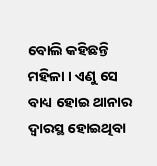ବୋଲି କହିଛନ୍ତି ମହିଳା । ଏଣୁ ସେ ବାଧ୍ୟ ହୋଇ ଥାନାର ଦ୍ବାରସ୍ଥ ହୋଇଥିବା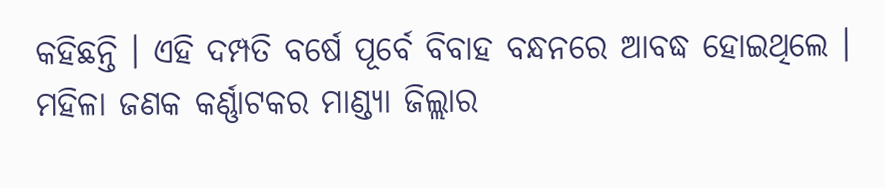କହିଛନ୍ତି । ଏହି ଦମ୍ପତି ବର୍ଷେ ପୂର୍ବେ ବିବାହ ବନ୍ଧନରେ ଆବଦ୍ଧ ହୋଇଥିଲେ । ମହିଳା ଜଣକ କର୍ଣ୍ଣାଟକର ମାଣ୍ଡ୍ୟା ଜିଲ୍ଲାର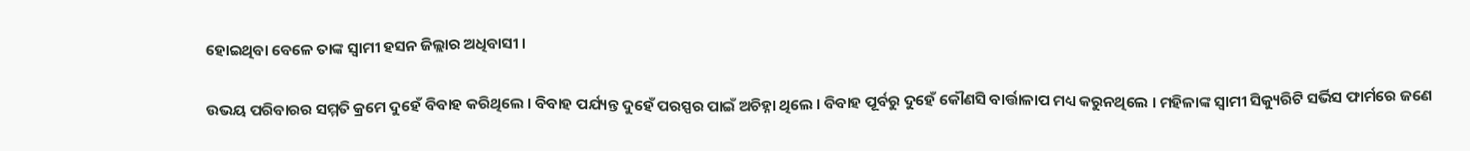ହୋଇଥିବା ବେଳେ ତାଙ୍କ ସ୍ବାମୀ ହସନ ଜିଲ୍ଲାର ଅଧିବାସୀ ।

ଉଭୟ ପରିବାରର ସମ୍ମତି କ୍ରମେ ଦୁହେଁ ବିବାହ କରିଥିଲେ । ବିବାହ ପର୍ଯ୍ୟନ୍ତ ଦୁହେଁ ପରସ୍ପର ପାଇଁ ଅଚିହ୍ନା ଥିଲେ । ବିବାହ ପୂର୍ବରୁ ଦୁହେଁ କୌଣସି ବାର୍ତ୍ତାଳାପ ମଧ୍ୟ କରୁନଥିଲେ । ମହିଳାଙ୍କ ସ୍ବାମୀ ସିକ୍ୟୁରିଟି ସର୍ଭିସ ଫାର୍ମରେ ଜଣେ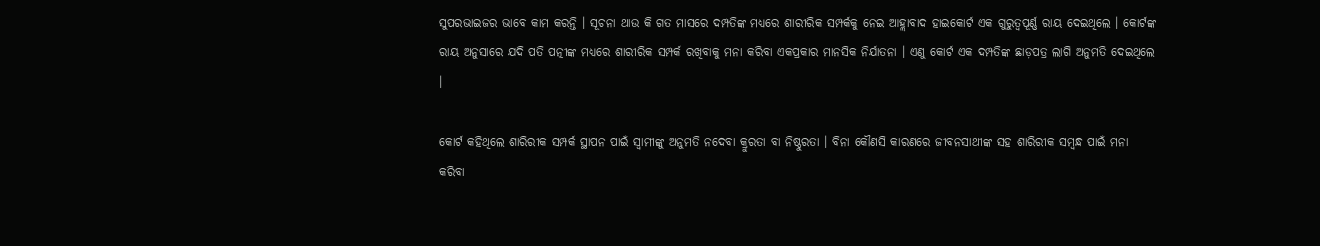ସୁପରଭାଇଜର ଭାବେ କାମ କରନ୍ତି । ସୂଚନା ଥାଉ କି ଗତ ମାସରେ ଦମ୍ପତିଙ୍କ ମଧ୍ୟରେ ଶାରୀରିକ ସମ୍ପର୍କକୁ ନେଇ ଆହ୍ଲାବାଦ ହାଇକୋର୍ଟ ଏକ ଗୁରୁତ୍ବପୂର୍ଣ୍ଣ ରାୟ ଦେଇଥିଲେ । କୋର୍ଟଙ୍କ ରାୟ ଅନୁସାରେ ଯଦି ପତି ପତ୍ନୀଙ୍କ ମଧ୍ୟରେ ଶାରୀରିକ ସମ୍ପର୍କ ରଖିବାକୁ ମନା କରିବା ଏକପ୍ରକାର ମାନସିକ ନିର୍ଯାତନା । ଏଣୁ କୋର୍ଟ ଏକ ଦମ୍ପତିଙ୍କ ଛାଡ଼ପତ୍ର ଲାଗି ଅନୁମତି ଦେଇଥିଲେ ।

କୋର୍ଟ କହିଥିଲେ ଶାରିରୀକ ସମ୍ପର୍କ ସ୍ଥାପନ ପାଇଁ ସ୍ବାମୀଙ୍କୁ ଅନୁମତି ନଦେବା କ୍ରୁରତା ବା ନିଷ୍ଠୁରତା । ବିନା କୌଣସି କାରଣରେ ଜୀବନସାଥୀଙ୍କ ସହ ଶାରିରୀକ ସମ୍ବନ୍ଧ ପାଇଁ ମନା କରିବା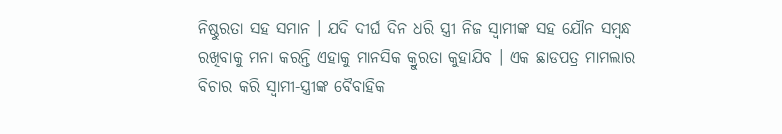ନିଷ୍ଠୁରତା ସହ ସମାନ । ଯଦି ଦୀର୍ଘ ଦିନ ଧରି ସ୍ତ୍ରୀ ନିଜ ସ୍ବାମୀଙ୍କ ସହ ଯୌନ ସମ୍ବନ୍ଧ ରଖିବାକୁ ମନା କରନ୍ତି ଏହାକୁ ମାନସିକ କ୍ରୁରତା କୁହାଯିବ । ଏକ ଛାଡପତ୍ର ମାମଲାର ବିଚାର କରି ସ୍ବାମୀ-ସ୍ତ୍ରୀଙ୍କ ବୈବାହିକ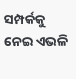ସମ୍ପର୍କକୁ ନେଇ ଏଭଳି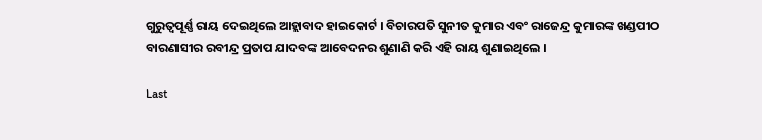ଗୁରୁତ୍ବପୂର୍ଣ୍ଣ ରାୟ ଦେଇଥିଲେ ଆହ୍ଲାବାଦ ହାଇକୋର୍ଟ । ବିଚାରପତି ସୁନୀତ କୁମାର ଏବଂ ରାଜେନ୍ଦ୍ର କୁମାରଙ୍କ ଖଣ୍ଡପୀଠ ବାରଣାସୀର ରବୀନ୍ଦ୍ର ପ୍ରତାପ ଯାଦବଙ୍କ ଆବେଦନର ଶୁଣାଣି କରି ଏହି ରାୟ ଶୁଣାଇଥିଲେ ।

Last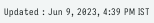Updated : Jun 9, 2023, 4:39 PM IST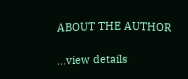ABOUT THE AUTHOR

...view details